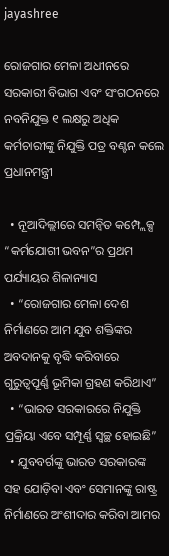jayashree

ରୋଜଗାର ମେଳା ଅଧୀନରେ ସରକାରୀ ବିଭାଗ ଏବଂ ସଂଗଠନରେ ନବନିଯୁକ୍ତ ୧ ଲକ୍ଷରୁ ଅଧିକ କର୍ମଚାରୀଙ୍କୁ ନିଯୁକ୍ତି ପତ୍ର ବଣ୍ଟନ କଲେ ପ୍ରଧାନମନ୍ତ୍ରୀ

  • ନୂଆଦିଲ୍ଲୀରେ ସମନ୍ୱିତ କମ୍ପ୍ଲେକ୍ସ “କର୍ମଯୋଗୀ ଭବନ”ର ପ୍ରଥମ ପର୍ଯ୍ୟାୟର ଶିଳାନ୍ୟାସ
  • “ରୋଜଗାର ମେଳା ଦେଶ ନିର୍ମାଣରେ ଆମ ଯୁବ ଶକ୍ତିଙ୍କର ଅବଦାନକୁ ବୃଦ୍ଧି କରିବାରେ ଗୁରୁତ୍ୱପୂର୍ଣ୍ଣ ଭୂମିକା ଗ୍ରହଣ କରିଥାଏ”
  • “ଭାରତ ସରକାରରେ ନିଯୁକ୍ତି ପ୍ରକ୍ରିୟା ଏବେ ସମ୍ପୂର୍ଣ୍ଣ ସ୍ୱଚ୍ଛ ହୋଇଛି”
  • ଯୁବବର୍ଗଙ୍କୁ ଭାରତ ସରକାରଙ୍କ ସହ ଯୋଡ଼ିବା ଏବଂ ସେମାନଙ୍କୁ ରାଷ୍ଟ୍ର ନିର୍ମାଣରେ ଅଂଶୀଦାର କରିବା ଆମର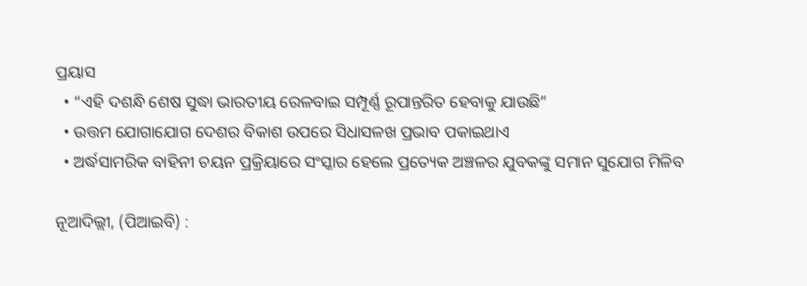ପ୍ରୟାସ
  • “ଏହି ଦଶନ୍ଧି ଶେଷ ସୁଦ୍ଧା ଭାରତୀୟ ରେଳବାଇ ସମ୍ପୂର୍ଣ୍ଣ ରୂପାନ୍ତରିତ ହେବାକୁ ଯାଉଛି”
  • ଉତ୍ତମ ଯୋଗାଯୋଗ ଦେଶର ବିକାଶ ଉପରେ ସିଧାସଳଖ ପ୍ରଭାବ ପକାଇଥାଏ
  • ଅର୍ଦ୍ଧସାମରିକ ବାହିନୀ ଚୟନ ପ୍ରକ୍ରିୟାରେ ସଂସ୍କାର ହେଲେ ପ୍ରତ୍ୟେକ ଅଞ୍ଚଳର ଯୁବକଙ୍କୁ ସମାନ ସୁଯୋଗ ମିଳିବ

ନୂଆଦିଲ୍ଲୀ, (ପିଆଇବି) :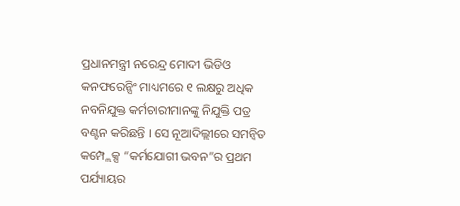ପ୍ରଧାନମନ୍ତ୍ରୀ ନରେନ୍ଦ୍ର ମୋଦୀ ଭିଡିଓ କନଫରେନ୍ସିଂ ମାଧ୍ୟମରେ ୧ ଲକ୍ଷରୁ ଅଧିକ ନବନିଯୁକ୍ତ କର୍ମଚାରୀମାନଙ୍କୁ ନିଯୁକ୍ତି ପତ୍ର ବଣ୍ଟନ କରିଛନ୍ତି । ସେ ନୂଆଦିଲ୍ଲୀରେ ସମନ୍ୱିତ କମ୍ପ୍ଲେକ୍ସ “କର୍ମଯୋଗୀ ଭବନ”ର ପ୍ରଥମ ପର୍ଯ୍ୟାୟର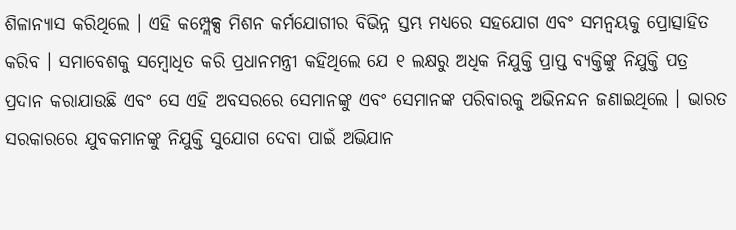ଶିଳାନ୍ୟାସ କରିଥିଲେ । ଏହି କମ୍ପ୍ଲେକ୍ସ ମିଶନ କର୍ମଯୋଗୀର ବିଭିନ୍ନ ସ୍ତମ୍ଭ ମଧ୍ୟରେ ସହଯୋଗ ଏବଂ ସମନ୍ୱୟକୁ ପ୍ରୋତ୍ସାହିତ କରିବ । ସମାବେଶକୁ ସମ୍ବୋଧିତ କରି ପ୍ରଧାନମନ୍ତ୍ରୀ କହିଥିଲେ ଯେ ୧ ଲକ୍ଷରୁ ଅଧିକ ନିଯୁକ୍ତି ପ୍ରାପ୍ତ ବ୍ୟକ୍ତିଙ୍କୁ ନିଯୁକ୍ତି ପତ୍ର ପ୍ରଦାନ କରାଯାଉଛି ଏବଂ ସେ ଏହି ଅବସରରେ ସେମାନଙ୍କୁ ଏବଂ ସେମାନଙ୍କ ପରିବାରକୁ ଅଭିନନ୍ଦନ ଜଣାଇଥିଲେ । ଭାରତ ସରକାରରେ ଯୁବକମାନଙ୍କୁ ନିଯୁକ୍ତି ସୁଯୋଗ ଦେବା ପାଇଁ ଅଭିଯାନ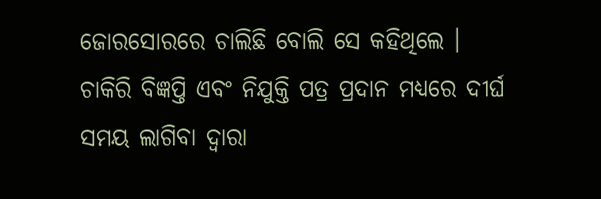ଜୋରସୋରରେ ଚାଲିଛି ବୋଲି ସେ କହିଥିଲେ । ଚାକିରି ବିଜ୍ଞପ୍ତି ଏବଂ ନିଯୁକ୍ତି ପତ୍ର ପ୍ରଦାନ ମଧ୍ୟରେ ଦୀର୍ଘ ସମୟ ଲାଗିବା ଦ୍ୱାରା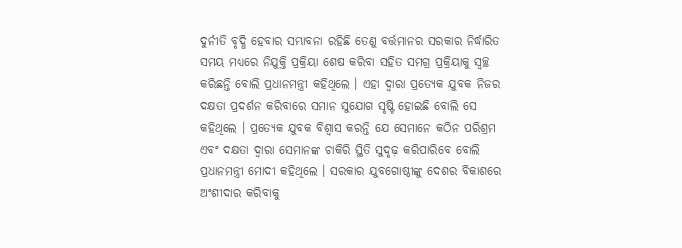ଦୁର୍ନୀତି ବୃଦ୍ଧି ହେବାର ସମ୍ଭାବନା ରହିଛି ତେଣୁ ବର୍ତ୍ତମାନର ସରକାର ନିର୍ଦ୍ଧାରିତ ସମୟ ମଧ୍ୟରେ ନିଯୁକ୍ତି ପ୍ରକ୍ରିୟା ଶେଷ କରିବା ସହିତ ସମଗ୍ର ପ୍ରକ୍ରିୟାକୁ ସ୍ୱଚ୍ଛ କରିଛନ୍ତି ବୋଲି ପ୍ରଧାନମନ୍ତ୍ରୀ କହିଥିଲେ । ଏହା ଦ୍ୱାରା ପ୍ରତ୍ୟେକ ଯୁବକ ନିଜର ଦକ୍ଷତା ପ୍ରଦର୍ଶନ କରିବାରେ ସମାନ ସୁଯୋଗ ସୃଷ୍ଟି ହୋଇଛି ବୋଲି ସେ କହିଥିଲେ । ପ୍ରତ୍ୟେକ ଯୁବକ ବିଶ୍ୱାସ କରନ୍ତି ଯେ ସେମାନେ କଠିନ ପରିଶ୍ରମ ଏବଂ ଦକ୍ଷତା ଦ୍ୱାରା ସେମାନଙ୍କ ଚାକିରି ସ୍ଥିତି ସୁଦୃଢ଼ କରିପାରିବେ ବୋଲି ପ୍ରଧାନମନ୍ତ୍ରୀ ମୋଦୀ କହିଥିଲେ । ସରକାର ଯୁବଗୋଷ୍ଠୀଙ୍କୁ ଦେଶର ବିକାଶରେ ଅଂଶୀଦାର କରିବାକୁ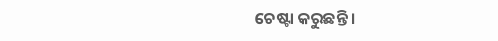ଚେଷ୍ଟା କରୁଛନ୍ତି ।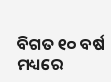ବିଗତ ୧୦ ବର୍ଷ ମଧ୍ୟରେ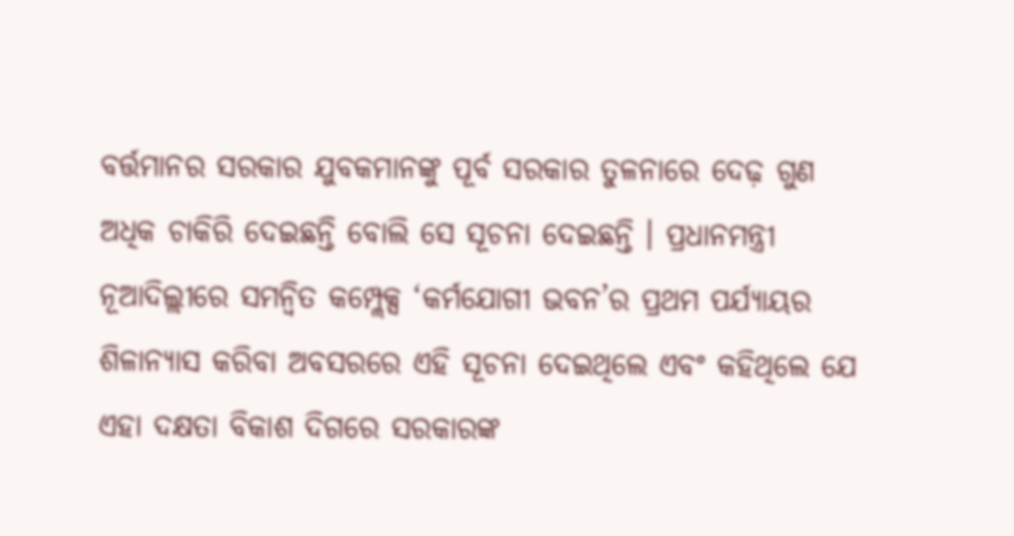ବର୍ତ୍ତମାନର ସରକାର ଯୁବକମାନଙ୍କୁ ପୂର୍ବ ସରକାର ତୁଳନାରେ ଦେଢ଼ ଗୁଣ ଅଧିକ ଚାକିରି ଦେଇଛନ୍ତି ବୋଲି ସେ ସୂଚନା ଦେଇଛନ୍ତି । ପ୍ରଧାନମନ୍ତ୍ରୀ ନୂଆଦିଲ୍ଲୀରେ ସମନ୍ୱିତ କମ୍ପ୍ଲେକ୍ସ ‘କର୍ମଯୋଗୀ ଭବନ’ର ପ୍ରଥମ ପର୍ଯ୍ୟାୟର ଶିଳାନ୍ୟାସ କରିବା ଅବସରରେ ଏହି ସୂଚନା ଦେଇଥିଲେ ଏବଂ କହିଥିଲେ ଯେ ଏହା ଦକ୍ଷତା ବିକାଶ ଦିଗରେ ସରକାରଙ୍କ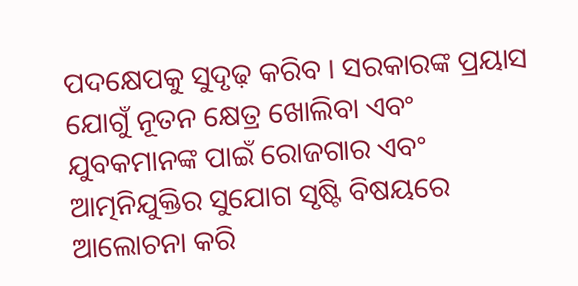ପଦକ୍ଷେପକୁ ସୁଦୃଢ଼ କରିବ । ସରକାରଙ୍କ ପ୍ରୟାସ ଯୋଗୁଁ ନୂତନ କ୍ଷେତ୍ର ଖୋଲିବା ଏବଂ ଯୁବକମାନଙ୍କ ପାଇଁ ରୋଜଗାର ଏବଂ ଆତ୍ମନିଯୁକ୍ତିର ସୁଯୋଗ ସୃଷ୍ଟି ବିଷୟରେ ଆଲୋଚନା କରି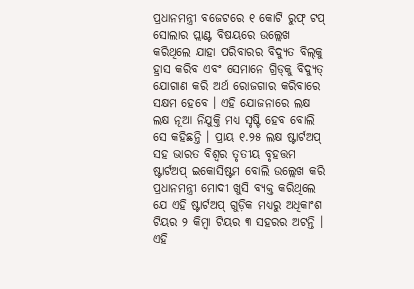ପ୍ରଧାନମନ୍ତ୍ରୀ ବଜେଟରେ ୧ କୋଟି ରୁଫ୍ ଟପ୍ ସୋଲାର ପ୍ଲାଣ୍ଟ ବିଷୟରେ ଉଲ୍ଲେଖ କରିଥିଲେ ଯାହା ପରିବାରର ବିଦ୍ୟୁତ ବିଲ୍‌କୁ ହ୍ରାସ କରିବ ଏବଂ ସେମାନେ ଗ୍ରିଡ୍‌କୁ ବିଦ୍ୟୁତ୍ ଯୋଗାଣ କରି ଅର୍ଥ ରୋଜଗାର କରିବାରେ ସକ୍ଷମ ହେବେ । ଏହି ଯୋଜନାରେ ଲକ୍ଷ ଲକ୍ଷ ନୂଆ ନିଯୁକ୍ତି ମଧ୍ୟ ସୃଷ୍ଟି ହେବ ବୋଲି ସେ କହିଛନ୍ତି । ପ୍ରାୟ ୧.୨୫ ଲକ୍ଷ ଷ୍ଟାର୍ଟଅପ୍ ସହ ଭାରତ ବିଶ୍ୱର ତୃତୀୟ ବୃହତ୍ତମ ଷ୍ଟାର୍ଟଅପ୍ ଇକୋସିଷ୍ଟମ ବୋଲି ଉଲ୍ଲେଖ କରି ପ୍ରଧାନମନ୍ତ୍ରୀ ମୋଦୀ ଖୁସି ବ୍ୟକ୍ତ କରିଥିଲେ ଯେ ଏହି ଷ୍ଟାର୍ଟଅପ୍ ଗୁଡ଼ିକ ମଧ୍ୟରୁ ଅଧିକାଂଶ ଟିୟର ୨ କିମ୍ବା ଟିୟର ୩ ସହରର ଅଟନ୍ତି । ଏହି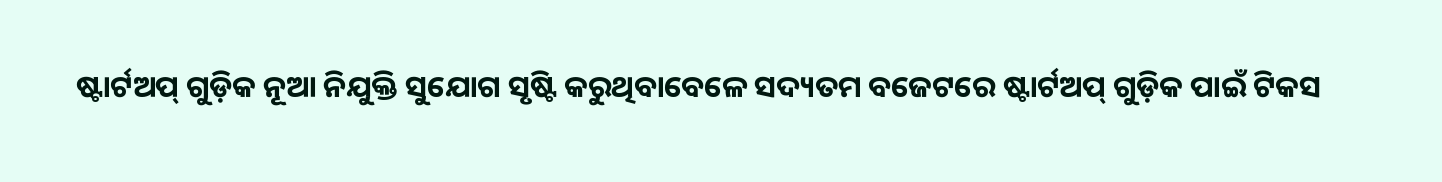ଷ୍ଟାର୍ଟଅପ୍ ଗୁଡ଼ିକ ନୂଆ ନିଯୁକ୍ତି ସୁଯୋଗ ସୃଷ୍ଟି କରୁଥିବାବେଳେ ସଦ୍ୟତମ ବଜେଟରେ ଷ୍ଟାର୍ଟଅପ୍ ଗୁଡ଼ିକ ପାଇଁ ଟିକସ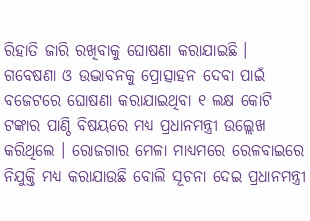ରିହାତି ଜାରି ରଖିବାକୁ ଘୋଷଣା କରାଯାଇଛି । ଗବେଷଣା ଓ ଉଦ୍ଭାବନକୁ ପ୍ରୋତ୍ସାହନ ଦେବା ପାଇଁ ବଜେଟରେ ଘୋଷଣା କରାଯାଇଥିବା ୧ ଲକ୍ଷ କୋଟି ଟଙ୍କାର ପାଣ୍ଠି ବିଷୟରେ ମଧ୍ୟ ପ୍ରଧାନମନ୍ତ୍ରୀ ଉଲ୍ଲେଖ କରିଥିଲେ । ରୋଜଗାର ମେଳା ମାଧ୍ୟମରେ ରେଳବାଇରେ ନିଯୁକ୍ତି ମଧ୍ୟ କରାଯାଉଛି ବୋଲି ସୂଚନା ଦେଇ ପ୍ରଧାନମନ୍ତ୍ରୀ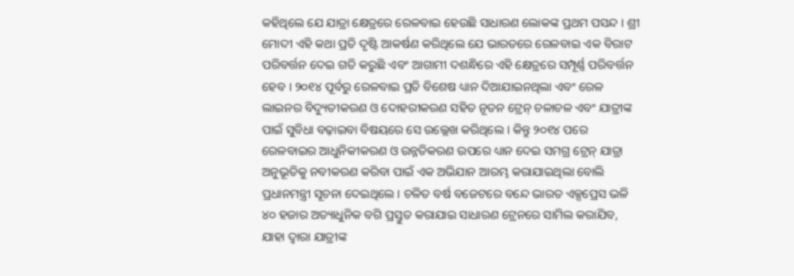କହିଥିଲେ ଯେ ଯାତ୍ରା କ୍ଷେତ୍ରରେ ରେଳବାଇ ହେଉଛି ସାଧାରଣ ଲୋକଙ୍କ ପ୍ରଥମ ପସନ୍ଦ । ଶ୍ରୀ ମୋଦୀ ଏହି କଥା ପ୍ରତି ଦୃଷ୍ଟି ଆକର୍ଷଣ କରିଥିଲେ ଯେ ଭାରତରେ ରେଳବାଇ ଏକ ବିରାଟ ପରିବର୍ତ୍ତନ ଦେଇ ଗତି କରୁଛି ଏବଂ ଆଗାମୀ ଦଶନ୍ଧିରେ ଏହି କ୍ଷେତ୍ରରେ ସମ୍ପୂର୍ଣ୍ଣ ପରିବର୍ତ୍ତନ ହେବ । ୨୦୧୪ ପୂର୍ବରୁ ରେଳବାଇ ପ୍ରତି ବିଶେଷ ଧ୍ୟାନ ଦିଆଯାଇନଥିଲା ଏବଂ ରେଳ ଲାଇନର ବିଦ୍ୟୁତୀକରଣ ଓ ଦୋହରୀକରଣ ସହିତ ନୂତନ ଟ୍ରେନ୍ ଚଳାଚଳ ଏବଂ ଯାତ୍ରୀଙ୍କ ପାଇଁ ସୁବିଧା ବଢ଼ାଇବା ବିଷୟରେ ସେ ଉଲ୍ଲେଖ କରିଥିଲେ । କିନ୍ତୁ ୨୦୧୪ ପରେ ରେଳବାଇର ଆଧୁନିକୀକରଣ ଓ ଉନ୍ନତିକରଣ ଉପରେ ଧ୍ୟାନ ଦେଇ ସମଗ୍ର ଟ୍ରେନ୍ ଯାତ୍ରା ଅନୁଭୂତିକୁ ନବୀକରଣ କରିବା ପାଇଁ ଏକ ଅଭିଯାନ ଆରମ୍ଭ କରାଯାଇଥିଲା ବୋଲି ପ୍ରଧାନମନ୍ତ୍ରୀ ସୂଚନା ଦେଇଥିଲେ । ଚଳିତ ବର୍ଷ ବଜେଟରେ ବନ୍ଦେ ଭାରତ ଏକ୍ସପ୍ରେସ ଭଳି ୪୦ ହଜାର ଅତ୍ୟାଧୁନିକ ବଗି ପ୍ରସ୍ତୁତ କରାଯାଇ ସାଧାରଣ ଟ୍ରେନରେ ସାମିଲ କରାଯିବ, ଯାହା ଦ୍ୱାରା ଯାତ୍ରୀଙ୍କ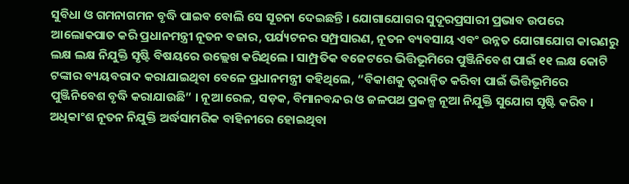ସୁବିଧା ଓ ଗମନାଗମନ ବୃଦ୍ଧି ପାଇବ ବୋଲି ସେ ସୂଚନା ଦେଇଛନ୍ତି । ଯୋଗାଯୋଗର ସୁଦୂରପ୍ରସାରୀ ପ୍ରଭାବ ଉପରେ ଆଲୋକପାତ କରି ପ୍ରଧାନମନ୍ତ୍ରୀ ନୂତନ ବଜାର, ପର୍ଯ୍ୟଟନର ସମ୍ପ୍ରସାରଣ, ନୂତନ ବ୍ୟବସାୟ ଏବଂ ଉନ୍ନତ ଯୋଗାଯୋଗ କାରଣରୁ ଲକ୍ଷ ଲକ୍ଷ ନିଯୁକ୍ତି ସୃଷ୍ଟି ବିଷୟରେ ଉଲ୍ଲେଖ କରିଥିଲେ । ସାମ୍ପ୍ରତିକ ବଜେଟରେ ଭିତ୍ତିଭୂମିରେ ପୁଞ୍ଜିନିବେଶ ପାଇଁ ୧୧ ଲକ୍ଷ କୋଟି ଟଙ୍କାର ବ୍ୟୟବରାଦ କରାଯାଇଥିବା ବେଳେ ପ୍ରଧାନମନ୍ତ୍ରୀ କହିଥିଲେ, “ବିକାଶକୁ ତ୍ୱରାନ୍ୱିତ କରିବା ପାଇଁ ଭିତ୍ତିଭୂମିରେ ପୁଞ୍ଜିନିବେଶ ବୃଦ୍ଧି କରାଯାଉଛି” । ନୂଆ ରେଳ, ସଡ଼କ, ବିମାନବନ୍ଦର ଓ ଜଳପଥ ପ୍ରକଳ୍ପ ନୂଆ ନିଯୁକ୍ତି ସୁଯୋଗ ସୃଷ୍ଟି କରିବ । ଅଧିକାଂଶ ନୂତନ ନିଯୁକ୍ତି ଅର୍ଦ୍ଧସାମରିକ ବାହିନୀରେ ହୋଇଥିବା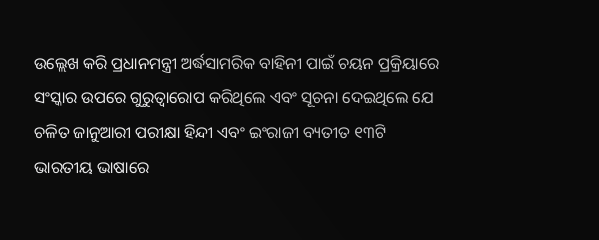ଉଲ୍ଲେଖ କରି ପ୍ରଧାନମନ୍ତ୍ରୀ ଅର୍ଦ୍ଧସାମରିକ ବାହିନୀ ପାଇଁ ଚୟନ ପ୍ରକ୍ରିୟାରେ ସଂସ୍କାର ଉପରେ ଗୁରୁତ୍ୱାରୋପ କରିଥିଲେ ଏବଂ ସୂଚନା ଦେଇଥିଲେ ଯେ ଚଳିତ ଜାନୁଆରୀ ପରୀକ୍ଷା ହିନ୍ଦୀ ଏବଂ ଇଂରାଜୀ ବ୍ୟତୀତ ୧୩ଟି ଭାରତୀୟ ଭାଷାରେ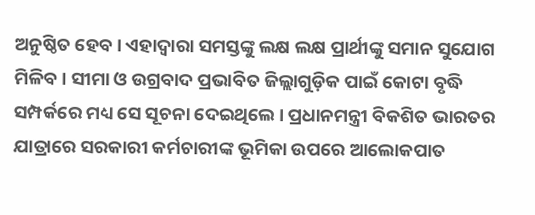ଅନୁଷ୍ଠିତ ହେବ । ଏହାଦ୍ୱାରା ସମସ୍ତଙ୍କୁ ଲକ୍ଷ ଲକ୍ଷ ପ୍ରାର୍ଥୀଙ୍କୁ ସମାନ ସୁଯୋଗ ମିଳିବ । ସୀମା ଓ ଉଗ୍ରବାଦ ପ୍ରଭାବିତ ଜିଲ୍ଲାଗୁଡ଼ିକ ପାଇଁ କୋଟା ବୃଦ୍ଧି ସମ୍ପର୍କରେ ମଧ୍ୟ ସେ ସୂଚନା ଦେଇଥିଲେ । ପ୍ରଧାନମନ୍ତ୍ରୀ ବିକଶିତ ଭାରତର ଯାତ୍ରାରେ ସରକାରୀ କର୍ମଚାରୀଙ୍କ ଭୂମିକା ଉପରେ ଆଲୋକପାତ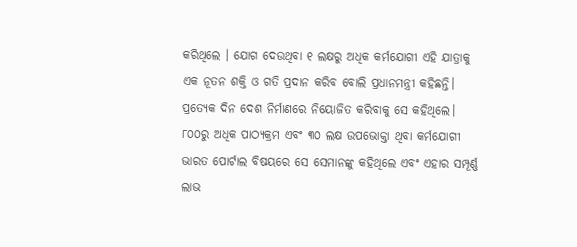କରିଥିଲେ । ଯୋଗ ଦେଉଥିବା ୧ ଲକ୍ଷରୁ ଅଧିକ କର୍ମଯୋଗୀ ଏହି ଯାତ୍ରାକୁ ଏକ ନୂତନ ଶକ୍ତି ଓ ଗତି ପ୍ରଦାନ କରିବ ବୋଲି ପ୍ରଧାନମନ୍ତ୍ରୀ କହିଛନ୍ତି। ପ୍ରତ୍ୟେକ ଦିନ ଦେଶ ନିର୍ମାଣରେ ନିୟୋଜିତ କରିବାକୁ ସେ କହିଥିଲେ। ୮୦୦ରୁ ଅଧିକ ପାଠ୍ୟକ୍ରମ ଏବଂ ୩୦ ଲକ୍ଷ ଉପଭୋକ୍ତା ଥିବା କର୍ମଯୋଗୀ ଭାରତ ପୋର୍ଟାଲ ବିଷୟରେ ସେ ସେମାନଙ୍କୁ କହିଥିଲେ ଏବଂ ଏହାର ସମ୍ପୂର୍ଣ୍ଣ ଲାଭ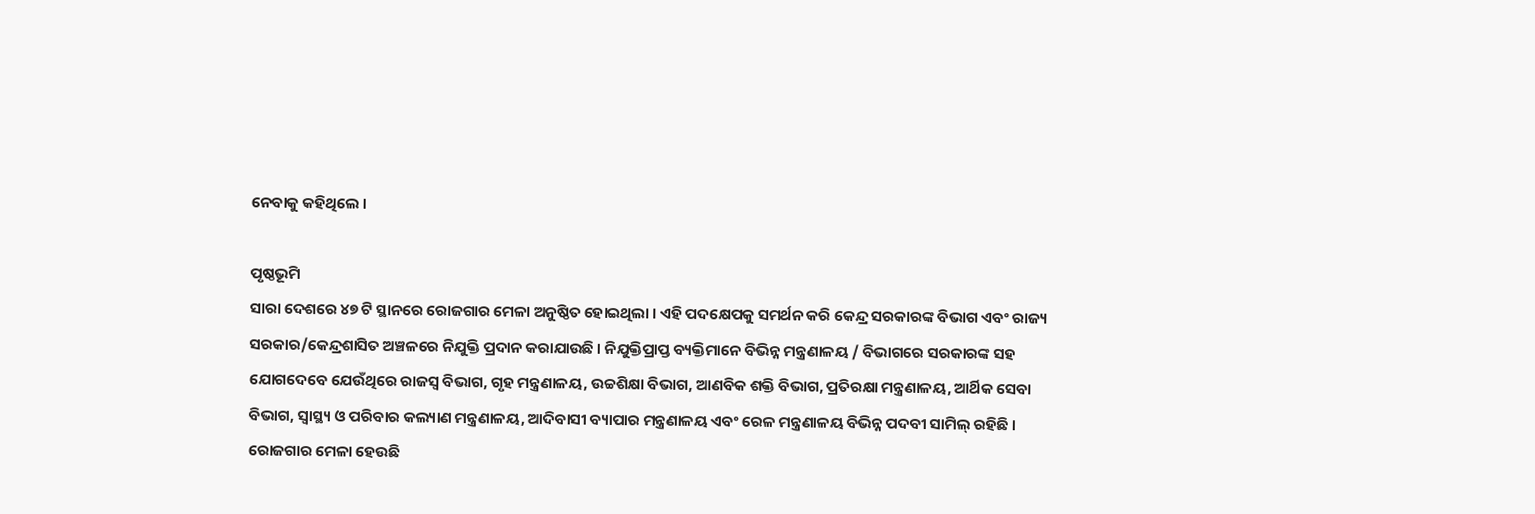ନେବାକୁ କହିଥିଲେ ।

ପୃଷ୍ଠଭୂମି
ସାରା ଦେଶରେ ୪୭ ଟି ସ୍ଥାନରେ ରୋଜଗାର ମେଳା ଅନୁଷ୍ଠିତ ହୋଇଥିଲା । ଏହି ପଦକ୍ଷେପକୁ ସମର୍ଥନ କରି କେନ୍ଦ୍ର ସରକାରଙ୍କ ବିଭାଗ ଏବଂ ରାଜ୍ୟ ସରକାର/କେନ୍ଦ୍ରଶାସିତ ଅଞ୍ଚଳରେ ନିଯୁକ୍ତି ପ୍ରଦାନ କରାଯାଉଛି । ନିଯୁକ୍ତିପ୍ରାପ୍ତ ବ୍ୟକ୍ତିମାନେ ବିଭିନ୍ନ ମନ୍ତ୍ରଣାଳୟ / ବିଭାଗରେ ସରକାରଙ୍କ ସହ ଯୋଗଦେବେ ଯେଉଁଥିରେ ରାଜସ୍ୱ ବିଭାଗ, ଗୃହ ମନ୍ତ୍ରଣାଳୟ, ଉଚ୍ଚଶିକ୍ଷା ବିଭାଗ, ଆଣବିକ ଶକ୍ତି ବିଭାଗ, ପ୍ରତିରକ୍ଷା ମନ୍ତ୍ରଣାଳୟ, ଆର୍ଥିକ ସେବା ବିଭାଗ, ସ୍ୱାସ୍ଥ୍ୟ ଓ ପରିବାର କଲ୍ୟାଣ ମନ୍ତ୍ରଣାଳୟ, ଆଦିବାସୀ ବ୍ୟାପାର ମନ୍ତ୍ରଣାଳୟ ଏବଂ ରେଳ ମନ୍ତ୍ରଣାଳୟ ବିଭିନ୍ନ ପଦବୀ ସାମିଲ୍ ରହିଛି ।
ରୋଜଗାର ମେଳା ହେଉଛି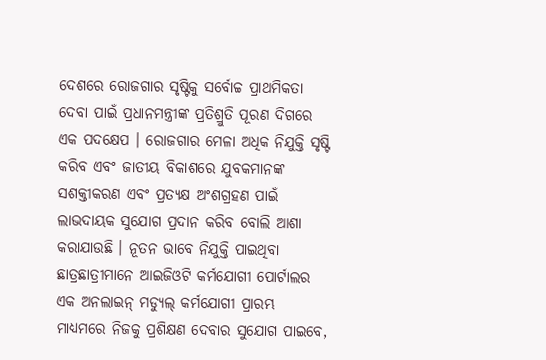ଦେଶରେ ରୋଜଗାର ସୃଷ୍ଟିକୁ ସର୍ବୋଚ୍ଚ ପ୍ରାଥମିକତା ଦେବା ପାଇଁ ପ୍ରଧାନମନ୍ତ୍ରୀଙ୍କ ପ୍ରତିଶ୍ରୁତି ପୂରଣ ଦିଗରେ ଏକ ପଦକ୍ଷେପ । ରୋଜଗାର ମେଳା ଅଧିକ ନିଯୁକ୍ତି ସୃଷ୍ଟି କରିବ ଏବଂ ଜାତୀୟ ବିକାଶରେ ଯୁବକମାନଙ୍କ ସଶକ୍ତୀକରଣ ଏବଂ ପ୍ରତ୍ୟକ୍ଷ ଅଂଶଗ୍ରହଣ ପାଇଁ ଲାଭଦାୟକ ସୁଯୋଗ ପ୍ରଦାନ କରିବ ବୋଲି ଆଶା କରାଯାଉଛି । ନୂତନ ଭାବେ ନିଯୁକ୍ତି ପାଇଥିବା ଛାତ୍ରଛାତ୍ରୀମାନେ ଆଇଜିଓଟି କର୍ମଯୋଗୀ ପୋର୍ଟାଲର ଏକ ଅନଲାଇନ୍ ମଡ୍ୟୁଲ୍ କର୍ମଯୋଗୀ ପ୍ରାରମ୍ଭ ମାଧ୍ୟମରେ ନିଜକୁ ପ୍ରଶିକ୍ଷଣ ଦେବାର ସୁଯୋଗ ପାଇବେ,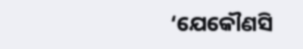‘ଯେକୌଣସି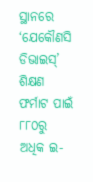ସ୍ଥାନରେ ‘ଯେକୌଣସି ଡିଭାଇସ୍’ ଶିକ୍ଷଣ ଫର୍ମାଟ ପାଇଁ ୮୮୦ରୁ ଅଧିକ ଇ-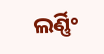ଲର୍ଣ୍ଣିଂ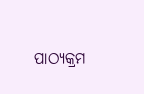ପାଠ୍ୟକ୍ରମ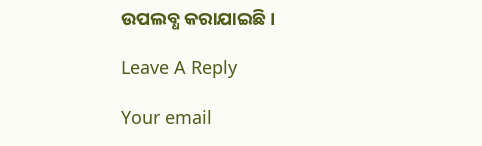ଉପଲବ୍ଧ କରାଯାଇଛି।

Leave A Reply

Your email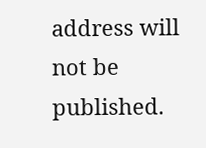address will not be published.